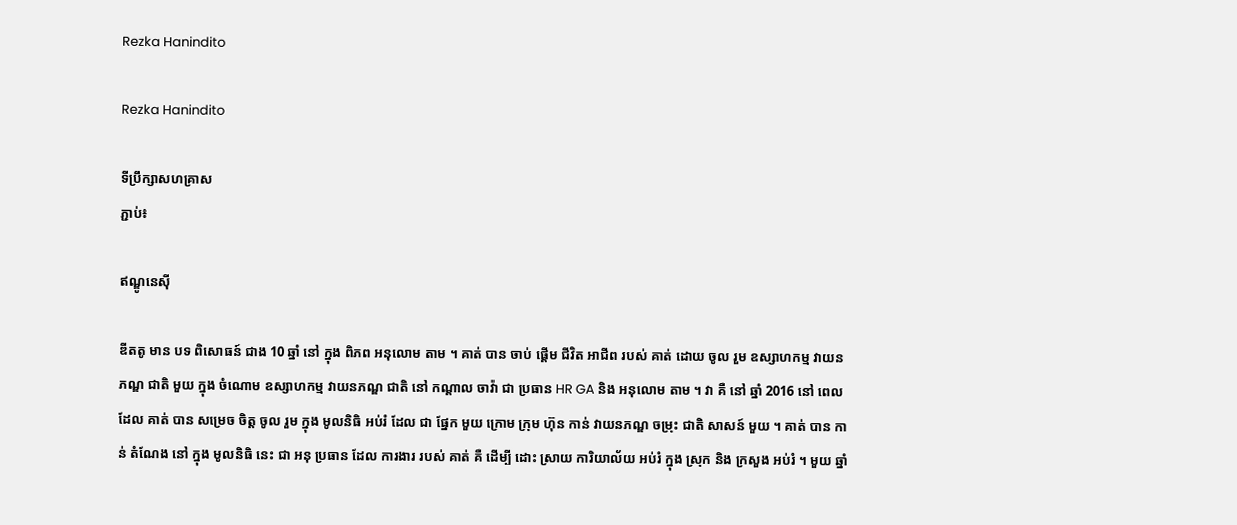Rezka Hanindito

Rezka Hanindito

ទីប្រឹក្សាសហគ្រាស
ភ្ជាប់៖

ឥណ្ឌូនេស៊ី

ឌីតតូ មាន បទ ពិសោធន៍ ជាង 10 ឆ្នាំ នៅ ក្នុង ពិភព អនុលោម តាម ។ គាត់ បាន ចាប់ ផ្តើម ជីវិត អាជីព របស់ គាត់ ដោយ ចូល រួម ឧស្សាហកម្ម វាយនភណ្ឌ ជាតិ មួយ ក្នុង ចំណោម ឧស្សាហកម្ម វាយនភណ្ឌ ជាតិ នៅ កណ្តាល ចាវ៉ា ជា ប្រធាន HR GA និង អនុលោម តាម ។ វា គឺ នៅ ឆ្នាំ 2016 នៅ ពេល ដែល គាត់ បាន សម្រេច ចិត្ត ចូល រួម ក្នុង មូលនិធិ អប់រំ ដែល ជា ផ្នែក មួយ ក្រោម ក្រុម ហ៊ុន កាន់ វាយនភណ្ឌ ចម្រុះ ជាតិ សាសន៍ មួយ ។ គាត់ បាន កាន់ តំណែង នៅ ក្នុង មូលនិធិ នេះ ជា អនុ ប្រធាន ដែល ការងារ របស់ គាត់ គឺ ដើម្បី ដោះ ស្រាយ ការិយាល័យ អប់រំ ក្នុង ស្រុក និង ក្រសួង អប់រំ ។ មួយ ឆ្នាំ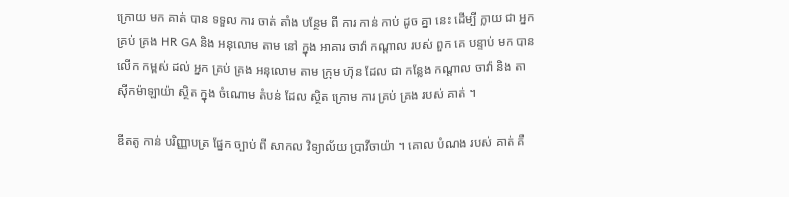ក្រោយ មក គាត់ បាន ទទួល ការ ចាត់ តាំង បន្ថែម ពី ការ កាន់ កាប់ ដូច គ្នា នេះ ដើម្បី ក្លាយ ជា អ្នក គ្រប់ គ្រង HR GA និង អនុលោម តាម នៅ ក្នុង អាគារ ចាវ៉ា កណ្តាល របស់ ពួក គេ បន្ទាប់ មក បាន លើក កម្ពស់ ដល់ អ្នក គ្រប់ គ្រង អនុលោម តាម ក្រុម ហ៊ុន ដែល ជា កន្លែង កណ្តាល ចាវ៉ា និង តាស៊ីកម៉ាឡាយ៉ា ស្ថិត ក្នុង ចំណោម តំបន់ ដែល ស្ថិត ក្រោម ការ គ្រប់ គ្រង របស់ គាត់ ។

ឌីតតូ កាន់ បរិញ្ញាបត្រ ផ្នែក ច្បាប់ ពី សាកល វិទ្យាល័យ ប្រាវីចាយ៉ា ។ គោល បំណង របស់ គាត់ គឺ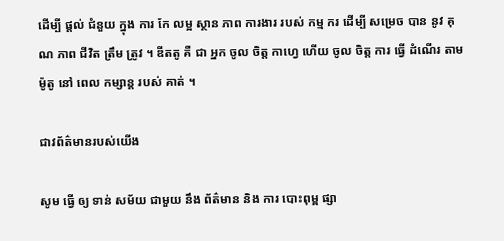ដើម្បី ផ្តល់ ជំនួយ ក្នុង ការ កែ លម្អ ស្ថាន ភាព ការងារ របស់ កម្ម ករ ដើម្បី សម្រេច បាន នូវ គុណ ភាព ជីវិត ត្រឹម ត្រូវ ។ ឌីតតូ គឺ ជា អ្នក ចូល ចិត្ត កាហ្វេ ហើយ ចូល ចិត្ត ការ ធ្វើ ដំណើរ តាម ម៉ូតូ នៅ ពេល កម្សាន្ដ របស់ គាត់ ។

ជាវព័ត៌មានរបស់យើង

សូម ធ្វើ ឲ្យ ទាន់ សម័យ ជាមួយ នឹង ព័ត៌មាន និង ការ បោះពុម្ព ផ្សា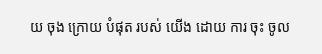យ ចុង ក្រោយ បំផុត របស់ យើង ដោយ ការ ចុះ ចូល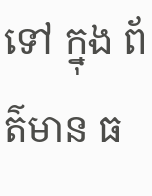ទៅ ក្នុង ព័ត៌មាន ធ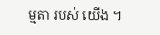ម្មតា របស់ យើង ។